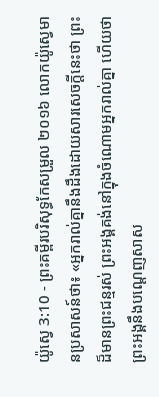យ៉ូស្វេ 3:10 - ព្រះគម្ពីរបរិសុទ្ធកែសម្រួល ២០១៦ លោកយ៉ូស្វេមានប្រសាសន៍ថា៖ «អ្នករាល់គ្នានឹងដឹងដោយសារសេចក្ដីនេះថា ព្រះដ៏មានព្រះជន្មរស់ ព្រះអង្គគង់នៅក្នុងចំណោមអ្នករាល់គ្នា ហើយថា ព្រះអង្គនឹងបណ្តេញសាស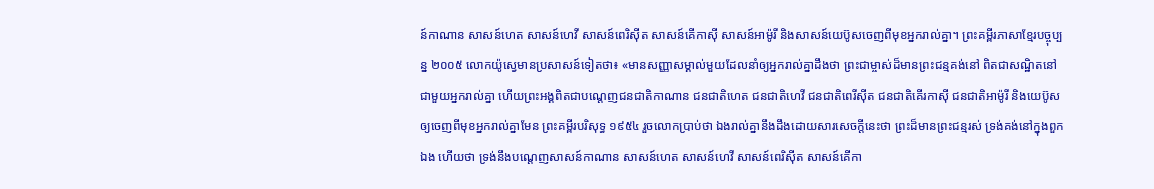ន៍កាណាន សាសន៍ហេត សាសន៍ហេវី សាសន៍ពេរិស៊ីត សាសន៍គើកាស៊ី សាសន៍អាម៉ូរី និងសាសន៍យេប៊ូសចេញពីមុខអ្នករាល់គ្នា។ ព្រះគម្ពីរភាសាខ្មែរបច្ចុប្បន្ន ២០០៥ លោកយ៉ូស្វេមានប្រសាសន៍ទៀតថា៖ «មានសញ្ញាសម្គាល់មួយដែលនាំឲ្យអ្នករាល់គ្នាដឹងថា ព្រះជាម្ចាស់ដ៏មានព្រះជន្មគង់នៅ ពិតជាសណ្ឋិតនៅជាមួយអ្នករាល់គ្នា ហើយព្រះអង្គពិតជាបណ្ដេញជនជាតិកាណាន ជនជាតិហេត ជនជាតិហេវី ជនជាតិពេរីស៊ីត ជនជាតិគើរកាស៊ី ជនជាតិអាម៉ូរី និងយេប៊ូស ឲ្យចេញពីមុខអ្នករាល់គ្នាមែន ព្រះគម្ពីរបរិសុទ្ធ ១៩៥៤ រួចលោកប្រាប់ថា ឯងរាល់គ្នានឹងដឹងដោយសារសេចក្ដីនេះថា ព្រះដ៏មានព្រះជន្មរស់ ទ្រង់គង់នៅក្នុងពួកឯង ហើយថា ទ្រង់នឹងបណ្តេញសាសន៍កាណាន សាសន៍ហេត សាសន៍ហេវី សាសន៍ពេរិស៊ីត សាសន៍គើកា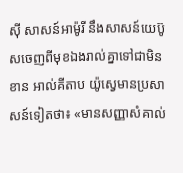ស៊ី សាសន៍អាម៉ូរី នឹងសាសន៍យេប៊ូសចេញពីមុខឯងរាល់គ្នាទៅជាមិនខាន អាល់គីតាប យ៉ូស្វេមានប្រសាសន៍ទៀតថា៖ «មានសញ្ញាសំគាល់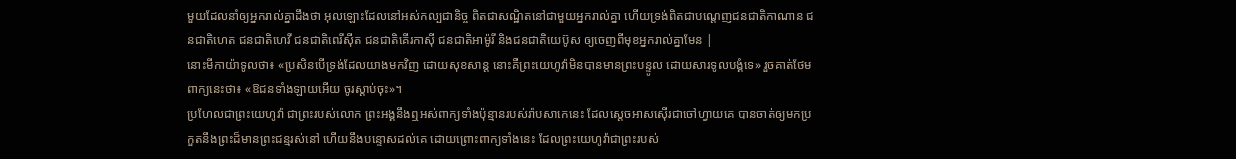មួយដែលនាំឲ្យអ្នករាល់គ្នាដឹងថា អុលឡោះដែលនៅអស់កល្បជានិច្ច ពិតជាសណ្ឋិតនៅជាមួយអ្នករាល់គ្នា ហើយទ្រង់ពិតជាបណ្តេញជនជាតិកាណាន ជនជាតិហេត ជនជាតិហេវី ជនជាតិពេរីស៊ីត ជនជាតិគើរកាស៊ី ជនជាតិអាម៉ូរី និងជនជាតិយេប៊ូស ឲ្យចេញពីមុខអ្នករាល់គ្នាមែន |
នោះមីកាយ៉ាទូលថា៖ «ប្រសិនបើទ្រង់ដែលយាងមកវិញ ដោយសុខសាន្ត នោះគឺព្រះយេហូវ៉ាមិនបានមានព្រះបន្ទូល ដោយសារទូលបង្គំទេ» រួចគាត់ថែមពាក្យនេះថា៖ «ឱជនទាំងឡាយអើយ ចូរស្តាប់ចុះ»។
ប្រហែលជាព្រះយេហូវ៉ា ជាព្រះរបស់លោក ព្រះអង្គនឹងឮអស់ពាក្យទាំងប៉ុន្មានរបស់រ៉ាបសាកេនេះ ដែលស្តេចអាសស៊ើរជាចៅហ្វាយគេ បានចាត់ឲ្យមកប្រកួតនឹងព្រះដ៏មានព្រះជន្មរស់នៅ ហើយនឹងបន្ទោសដល់គេ ដោយព្រោះពាក្យទាំងនេះ ដែលព្រះយេហូវ៉ាជាព្រះរបស់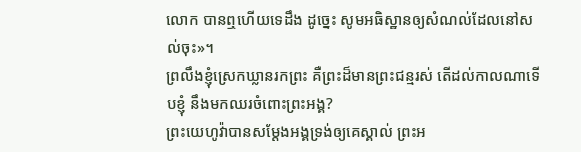លោក បានឮហើយទេដឹង ដូច្នេះ សូមអធិស្ឋានឲ្យសំណល់ដែលនៅសល់ចុះ»។
ព្រលឹងខ្ញុំស្រេកឃ្លានរកព្រះ គឺព្រះដ៏មានព្រះជន្មរស់ តើដល់កាលណាទើបខ្ញុំ នឹងមកឈរចំពោះព្រះអង្គ?
ព្រះយេហូវ៉ាបានសម្ដែងអង្គទ្រង់ឲ្យគេស្គាល់ ព្រះអ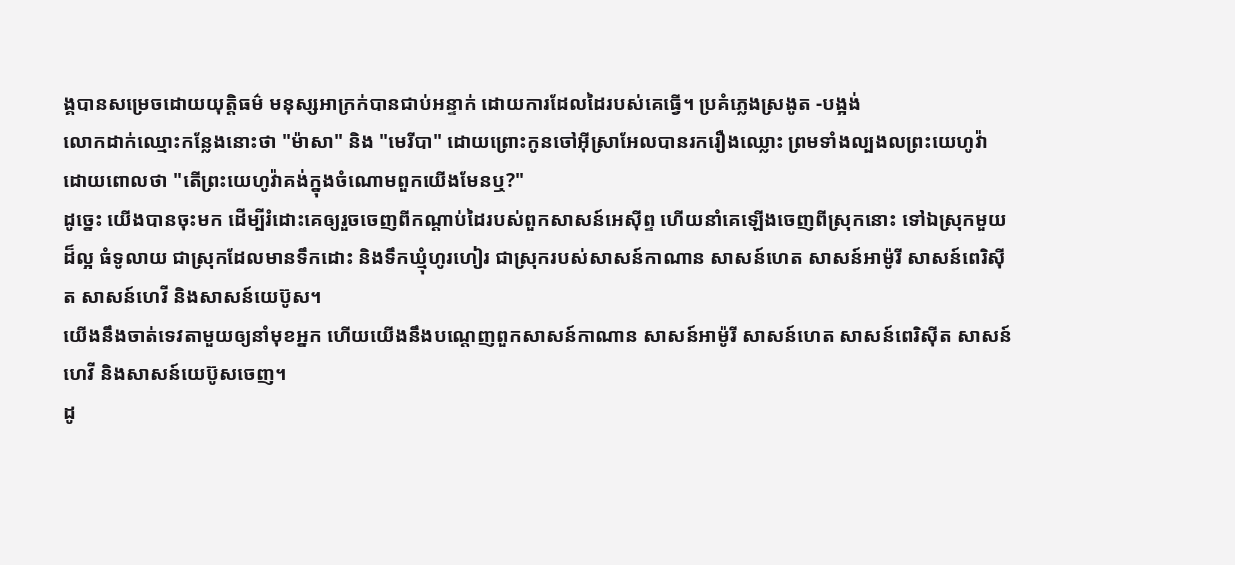ង្គបានសម្រេចដោយយុត្តិធម៌ មនុស្សអាក្រក់បានជាប់អន្ទាក់ ដោយការដែលដៃរបស់គេធ្វើ។ ប្រគំភ្លេងស្រងូត -បង្អង់
លោកដាក់ឈ្មោះកន្លែងនោះថា "ម៉ាសា" និង "មេរីបា" ដោយព្រោះកូនចៅអ៊ីស្រាអែលបានរករឿងឈ្លោះ ព្រមទាំងល្បងលព្រះយេហូវ៉ា ដោយពោលថា "តើព្រះយេហូវ៉ាគង់ក្នុងចំណោមពួកយើងមែនឬ?"
ដូច្នេះ យើងបានចុះមក ដើម្បីរំដោះគេឲ្យរួចចេញពីកណ្ដាប់ដៃរបស់ពួកសាសន៍អេស៊ីព្ទ ហើយនាំគេឡើងចេញពីស្រុកនោះ ទៅឯស្រុកមួយដ៏ល្អ ធំទូលាយ ជាស្រុកដែលមានទឹកដោះ និងទឹកឃ្មុំហូរហៀរ ជាស្រុករបស់សាសន៍កាណាន សាសន៍ហេត សាសន៍អាម៉ូរី សាសន៍ពេរិស៊ីត សាសន៍ហេវី និងសាសន៍យេប៊ូស។
យើងនឹងចាត់ទេវតាមួយឲ្យនាំមុខអ្នក ហើយយើងនឹងបណ្តេញពួកសាសន៍កាណាន សាសន៍អាម៉ូរី សាសន៍ហេត សាសន៍ពេរិស៊ីត សាសន៍ហេវី និងសាសន៍យេប៊ូសចេញ។
ដូ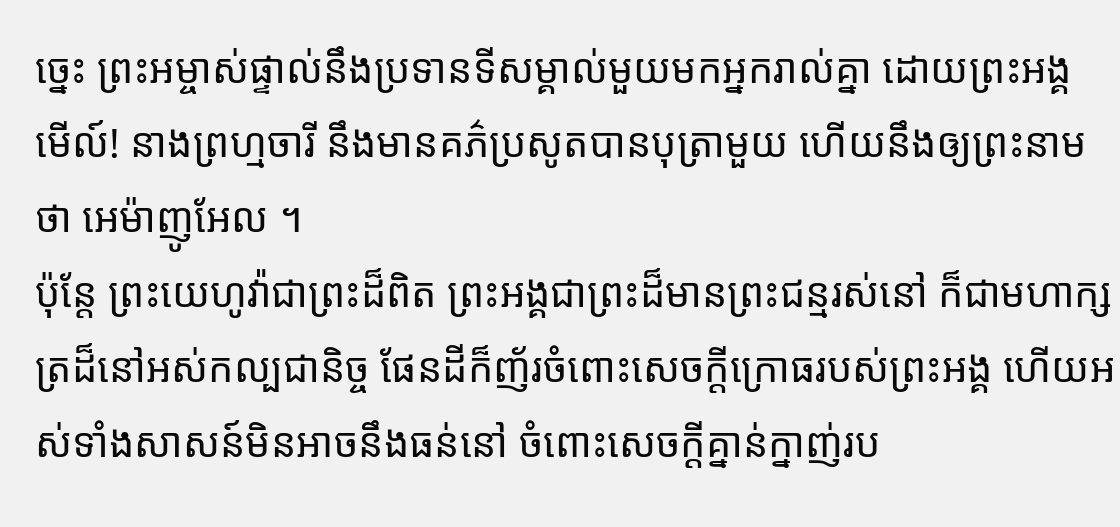ច្នេះ ព្រះអម្ចាស់ផ្ទាល់នឹងប្រទានទីសម្គាល់មួយមកអ្នករាល់គ្នា ដោយព្រះអង្គ មើល៍! នាងព្រហ្មចារី នឹងមានគភ៌ប្រសូតបានបុត្រាមួយ ហើយនឹងឲ្យព្រះនាមថា អេម៉ាញូអែល ។
ប៉ុន្តែ ព្រះយេហូវ៉ាជាព្រះដ៏ពិត ព្រះអង្គជាព្រះដ៏មានព្រះជន្មរស់នៅ ក៏ជាមហាក្សត្រដ៏នៅអស់កល្បជានិច្ច ផែនដីក៏ញ័រចំពោះសេចក្ដីក្រោធរបស់ព្រះអង្គ ហើយអស់ទាំងសាសន៍មិនអាចនឹងធន់នៅ ចំពោះសេចក្ដីគ្នាន់ក្នាញ់រប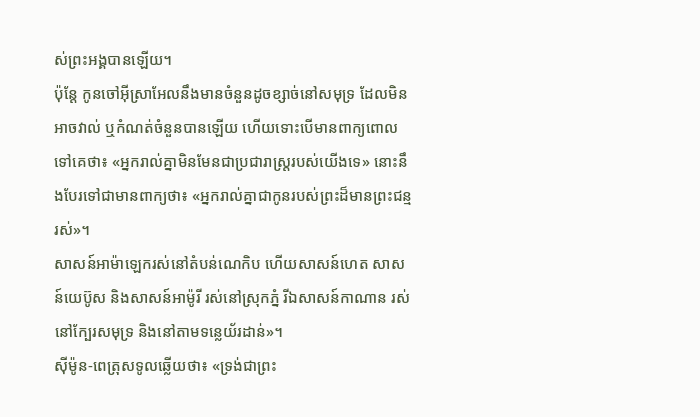ស់ព្រះអង្គបានឡើយ។
ប៉ុន្តែ កូនចៅអ៊ីស្រាអែលនឹងមានចំនួនដូចខ្សាច់នៅសមុទ្រ ដែលមិនអាចវាល់ ឬកំណត់ចំនួនបានឡើយ ហើយទោះបើមានពាក្យពោលទៅគេថា៖ «អ្នករាល់គ្នាមិនមែនជាប្រជារាស្ត្ររបស់យើងទេ» នោះនឹងបែរទៅជាមានពាក្យថា៖ «អ្នករាល់គ្នាជាកូនរបស់ព្រះដ៏មានព្រះជន្មរស់»។
សាសន៍អាម៉ាឡេករស់នៅតំបន់ណេកិប ហើយសាសន៍ហេត សាសន៍យេប៊ូស និងសាសន៍អាម៉ូរី រស់នៅស្រុកភ្នំ រីឯសាសន៍កាណាន រស់នៅក្បែរសមុទ្រ និងនៅតាមទន្លេយ័រដាន់»។
ស៊ីម៉ូន-ពេត្រុសទូលឆ្លើយថា៖ «ទ្រង់ជាព្រះ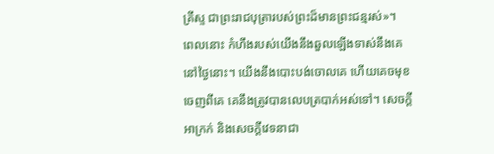គ្រីស្ទ ជាព្រះរាជបុត្រារបស់ព្រះដ៏មានព្រះជន្មរស់»។
ពេលនោះ កំហឹងរបស់យើងនឹងឆួលឡើងទាស់នឹងគេនៅថ្ងៃនោះ។ យើងនឹងបោះបង់ចោលគេ ហើយគេចមុខចេញពីគេ គេនឹងត្រូវបានលេបត្របាក់អស់ទៅ។ សេចក្ដីអាក្រក់ និងសេចក្ដីវេទនាជា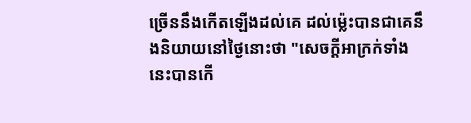ច្រើននឹងកើតឡើងដល់គេ ដល់ម៉្លេះបានជាគេនឹងនិយាយនៅថ្ងៃនោះថា "សេចក្ដីអាក្រក់ទាំងនេះបានកើ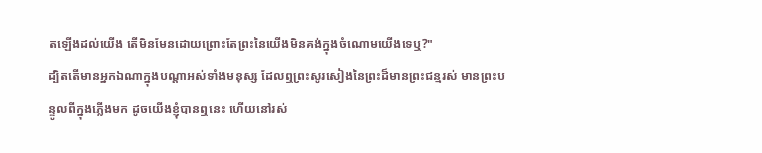តឡើងដល់យើង តើមិនមែនដោយព្រោះតែព្រះនៃយើងមិនគង់ក្នុងចំណោមយើងទេឬ?"
ដ្បិតតើមានអ្នកឯណាក្នុងបណ្ដាអស់ទាំងមនុស្ស ដែលឮព្រះសូរសៀងនៃព្រះដ៏មានព្រះជន្មរស់ មានព្រះបន្ទូលពីក្នុងភ្លើងមក ដូចយើងខ្ញុំបានឮនេះ ហើយនៅរស់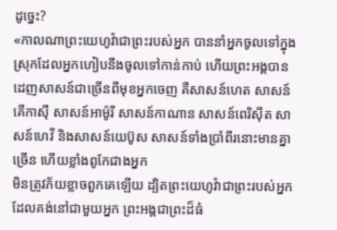ដូច្នេះ?
«កាលណាព្រះយេហូវ៉ាជាព្រះរបស់អ្នក បាននាំអ្នកចូលទៅក្នុងស្រុកដែលអ្នកហៀបនឹងចូលទៅកាន់កាប់ ហើយព្រះអង្គបានដេញសាសន៍ជាច្រើនពីមុខអ្នកចេញ គឺសាសន៍ហេត សាសន៍គើកាស៊ី សាសន៍អាម៉ូរី សាសន៍កាណាន សាសន៍ពេរិស៊ីត សាសន៍ហេវី និងសាសន៍យេប៊ូស សាសន៍ទាំងប្រាំពីរនោះមានគ្នាច្រើន ហើយខ្លាំងពូកែជាងអ្នក
មិនត្រូវភ័យខ្លាចពួកគេឡើយ ដ្បិតព្រះយេហូវ៉ាជាព្រះរបស់អ្នក ដែលគង់នៅជាមួយអ្នក ព្រះអង្គជាព្រះដ៏ធំ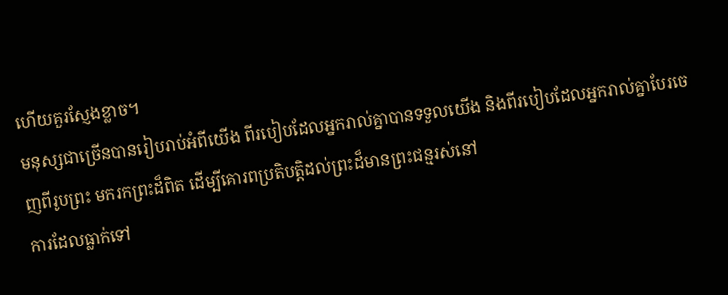ហើយគួរស្ញែងខ្លាច។
មនុស្សជាច្រើនបានរៀបរាប់អំពីយើង ពីរបៀបដែលអ្នករាល់គ្នាបានទទួលយើង និងពីរបៀបដែលអ្នករាល់គ្នាបែរចេញពីរូបព្រះ មករកព្រះដ៏ពិត ដើម្បីគោរពប្រតិបត្តិដល់ព្រះដ៏មានព្រះជន្មរស់នៅ
ការដែលធ្លាក់ទៅ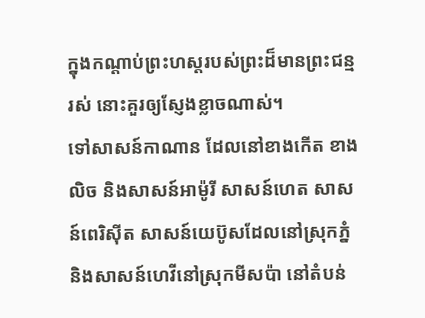ក្នុងកណ្តាប់ព្រះហស្តរបស់ព្រះដ៏មានព្រះជន្មរស់ នោះគួរឲ្យស្ញែងខ្លាចណាស់។
ទៅសាសន៍កាណាន ដែលនៅខាងកើត ខាងលិច និងសាសន៍អាម៉ូរី សាសន៍ហេត សាសន៍ពេរិស៊ីត សាសន៍យេប៊ូសដែលនៅស្រុកភ្នំ និងសាសន៍ហេវីនៅស្រុកមីសប៉ា នៅតំបន់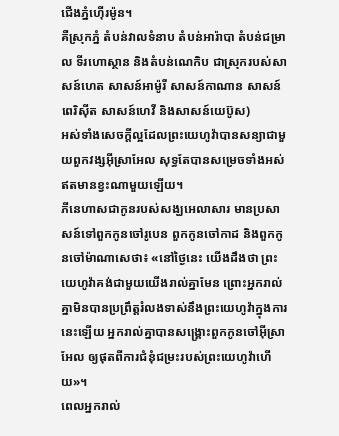ជើងភ្នំហ៊ើរម៉ូន។
គឺស្រុកភ្នំ តំបន់វាលទំនាប តំបន់អារ៉ាបា តំបន់ជម្រាល ទីរហោស្ថាន និងតំបន់ណេកិប ជាស្រុករបស់សាសន៍ហេត សាសន៍អាម៉ូរី សាសន៍កាណាន សាសន៍ពេរិស៊ីត សាសន៍ហេវី និងសាសន៍យេប៊ូស)
អស់ទាំងសេចក្ដីល្អដែលព្រះយេហូវ៉ាបានសន្យាជាមួយពួកវង្សអ៊ីស្រាអែល សុទ្ធតែបានសម្រេចទាំងអស់ ឥតមានខ្វះណាមួយឡើយ។
ភីនេហាសជាកូនរបស់សង្ឃអេលាសារ មានប្រសាសន៍ទៅពួកកូនចៅរូបេន ពួកកូនចៅកាដ និងពួកកូនចៅម៉ាណាសេថា៖ «នៅថ្ងៃនេះ យើងដឹងថា ព្រះយេហូវ៉ាគង់ជាមួយយើងរាល់គ្នាមែន ព្រោះអ្នករាល់គ្នាមិនបានប្រព្រឹត្តរំលងទាស់នឹងព្រះយេហូវ៉ាក្នុងការនេះឡើយ អ្នករាល់គ្នាបានសង្គ្រោះពួកកូនចៅអ៊ីស្រាអែល ឲ្យផុតពីការជំនុំជម្រះរបស់ព្រះយេហូវ៉ាហើយ»។
ពេលអ្នករាល់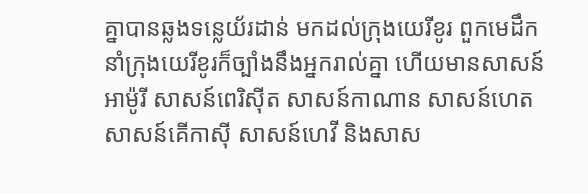គ្នាបានឆ្លងទន្លេយ័រដាន់ មកដល់ក្រុងយេរីខូរ ពួកមេដឹកនាំក្រុងយេរីខូរក៏ច្បាំងនឹងអ្នករាល់គ្នា ហើយមានសាសន៍អាម៉ូរី សាសន៍ពេរិស៊ីត សាសន៍កាណាន សាសន៍ហេត សាសន៍គើកាស៊ី សាសន៍ហេវី និងសាស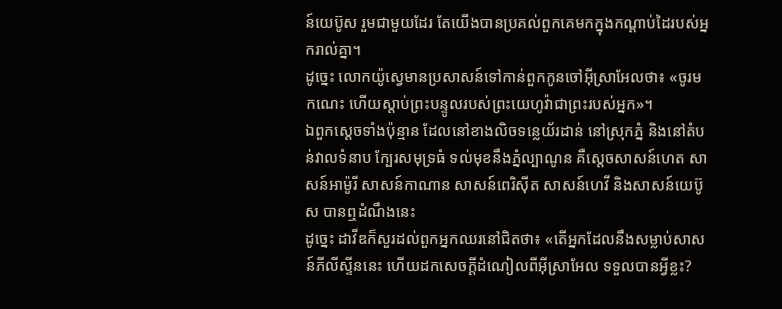ន៍យេប៊ូស រួមជាមួយដែរ តែយើងបានប្រគល់ពួកគេមកក្នុងកណ្ដាប់ដៃរបស់អ្នករាល់គ្នា។
ដូច្នេះ លោកយ៉ូស្វេមានប្រសាសន៍ទៅកាន់ពួកកូនចៅអ៊ីស្រាអែលថា៖ «ចូរមកណេះ ហើយស្តាប់ព្រះបន្ទូលរបស់ព្រះយេហូវ៉ាជាព្រះរបស់អ្នក»។
ឯពួកស្តេចទាំងប៉ុន្មាន ដែលនៅខាងលិចទន្លេយ័រដាន់ នៅស្រុកភ្នំ និងនៅតំបន់វាលទំនាប ក្បែរសមុទ្រធំ ទល់មុខនឹងភ្នំល្បាណូន គឺស្តេចសាសន៍ហេត សាសន៍អាម៉ូរី សាសន៍កាណាន សាសន៍ពេរិស៊ីត សាសន៍ហេវី និងសាសន៍យេប៊ូស បានឮដំណឹងនេះ
ដូច្នេះ ដាវីឌក៏សួរដល់ពួកអ្នកឈរនៅជិតថា៖ «តើអ្នកដែលនឹងសម្លាប់សាសន៍ភីលីស្ទីននេះ ហើយដកសេចក្ដីដំណៀលពីអ៊ីស្រាអែល ទទួលបានអ្វីខ្លះ?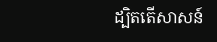ដ្បិតតើសាសន៍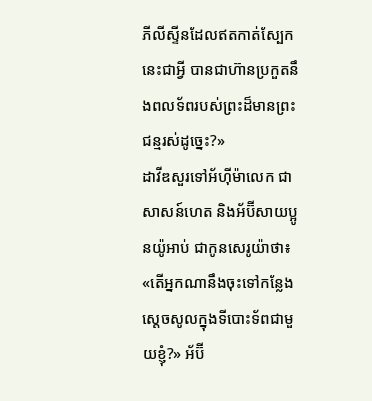ភីលីស្ទីនដែលឥតកាត់ស្បែកនេះជាអ្វី បានជាហ៊ានប្រកួតនឹងពលទ័ពរបស់ព្រះដ៏មានព្រះជន្មរស់ដូច្នេះ?»
ដាវីឌសួរទៅអ័ហ៊ីម៉ាលេក ជាសាសន៍ហេត និងអ័ប៊ីសាយប្អូនយ៉ូអាប់ ជាកូនសេរូយ៉ាថា៖ «តើអ្នកណានឹងចុះទៅកន្លែងស្តេចសូលក្នុងទីបោះទ័ពជាមួយខ្ញុំ?» អ័ប៊ី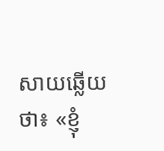សាយឆ្លើយថា៖ «ខ្ញុំ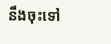នឹងចុះទៅ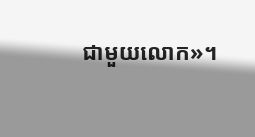ជាមួយលោក»។